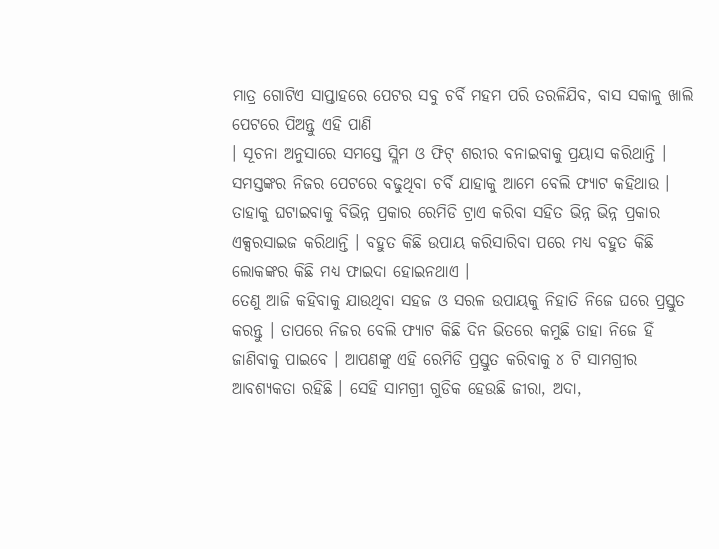ମାତ୍ର ଗୋଟିଏ ସାପ୍ତାହରେ ପେଟର ସବୁ ଚର୍ବି ମହମ ପରି ତରଳିଯିବ, ବାସ ସକାଳୁ ଖାଲି ପେଟରେ ପିଅନ୍ତୁ ଏହି ପାଣି
। ସୂଚନା ଅନୁସାରେ ସମସ୍ତେ ସ୍ଲିମ ଓ ଫିଟ୍ ଶରୀର ବନାଇବାକୁ ପ୍ରୟାସ କରିଥାନ୍ତି । ସମସ୍ତଙ୍କର ନିଜର ପେଟରେ ବଢୁଥିବା ଚର୍ବି ଯାହାକୁ ଆମେ ବେଲି ଫ୍ୟାଟ କହିଥାଉ । ତାହାକୁ ଘଟାଇବାକୁ ବିଭିନ୍ନ ପ୍ରକାର ରେମିଡି ଟ୍ରାଏ କରିବା ସହିତ ଭିନ୍ନ ଭିନ୍ନ ପ୍ରକାର ଏକ୍ସରସାଇଜ କରିଥାନ୍ତି । ବହୁତ କିଛି ଉପାୟ କରିସାରିବା ପରେ ମଧ୍ୟ ବହୁତ କିଛି ଲୋକଙ୍କର କିଛି ମଧ୍ୟ ଫାଇଦା ହୋଇନଥାଏ ।
ତେଣୁ ଆଜି କହିବାକୁ ଯାଉଥିବା ସହଜ ଓ ସରଳ ଉପାୟକୁ ନିହାତି ନିଜେ ଘରେ ପ୍ରସ୍ତୁତ କରନ୍ତୁ । ତାପରେ ନିଜର ବେଲି ଫ୍ୟାଟ କିଛି ଦିନ ଭିତରେ କମୁଛି ତାହା ନିଜେ ହିଁ ଜାଣିବାକୁ ପାଇବେ । ଆପଣଙ୍କୁ ଏହି ରେମିଡି ପ୍ରସ୍ତୁତ କରିବାକୁ ୪ ଟି ସାମଗ୍ରୀର ଆବଶ୍ୟକତା ରହିଛି । ସେହି ସାମଗ୍ରୀ ଗୁଡିକ ହେଉଛି ଜୀରା, ଅଦା,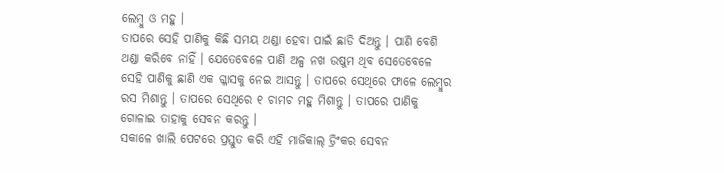ଲେମ୍ବୁ ଓ ମହୁ ।
ତାପରେ ସେହି ପାଣିକୁ କିଛି ସମୟ ଥଣ୍ଡା ହେବା ପାଇଁ ଛାଡି ଦିଅନ୍ତୁ । ପାଣି ବେଶି ଥଣ୍ଡା କରିବେ ନାହିଁ । ଯେତେବେଳେ ପାଣି ଅଳ୍ପ ନଖ ଉଷୁମ ଥିବ ସେତେବେଳେ ସେହି ପାଣିକୁ ଛାଣି ଏକ ଗ୍ଳାସକୁ ନେଇ ଆସନ୍ତୁ । ତାପରେ ସେଥିରେ ଫାଳେ ଲେମ୍ବୁର ରସ ମିଶାନ୍ତୁ । ତାପରେ ସେଥିରେ ୧ ଚାମଚ ମହୁ ମିଶାନ୍ତୁ । ତାପରେ ପାଣିକୁ ଗୋଳାଇ ତାହାକୁ ସେବନ କରନ୍ତୁ ।
ସକାଳେ ଖାଲି ପେଟରେ ପ୍ରସ୍ତୁତ କରି ଏହି ମାଜିକାଲ୍ ଡ୍ରିଂକର ସେବନ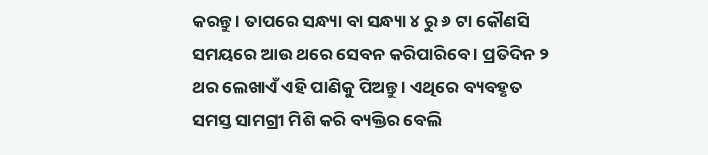କରନ୍ତୁ । ତାପରେ ସନ୍ଧ୍ୟା ବା ସନ୍ଧ୍ୟା ୪ ରୁ ୬ ଟା କୌଣସି ସମୟରେ ଆଉ ଥରେ ସେବନ କରିପାରିବେ । ପ୍ରତିଦିନ ୨ ଥର ଲେଖାଏଁ ଏହି ପାଣିକୁ ପିଅନ୍ତୁ । ଏଥିରେ ବ୍ୟବହୃତ ସମସ୍ତ ସାମଗ୍ରୀ ମିଶି କରି ବ୍ୟକ୍ତିର ବେଲି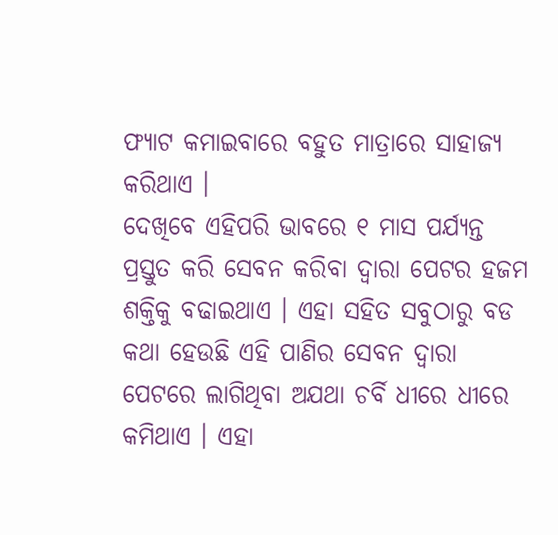ଫ୍ୟାଟ କମାଇବାରେ ବହୁତ ମାତ୍ରାରେ ସାହାଜ୍ଯ କରିଥାଏ ।
ଦେଖିବେ ଏହିପରି ଭାବରେ ୧ ମାସ ପର୍ଯ୍ୟନ୍ତ ପ୍ରସ୍ତୁତ କରି ସେବନ କରିବା ଦ୍ଵାରା ପେଟର ହଜମ ଶକ୍ତିକୁ ବଢାଇଥାଏ । ଏହା ସହିତ ସବୁଠାରୁ ବଡ କଥା ହେଉଛି ଏହି ପାଣିର ସେବନ ଦ୍ଵାରା ପେଟରେ ଲାଗିଥିବା ଅଯଥା ଚର୍ବି ଧୀରେ ଧୀରେ କମିଥାଏ । ଏହା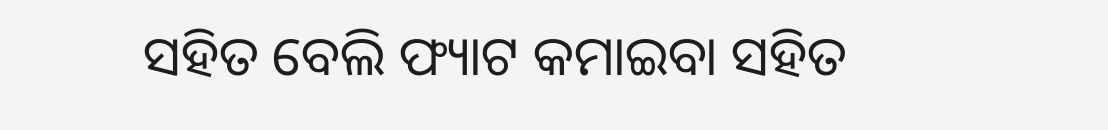ସହିତ ବେଲି ଫ୍ୟାଟ କମାଇବା ସହିତ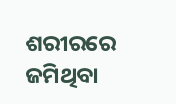ଶରୀରରେ ଜମିଥିବା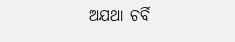ଅଯଥା ଚର୍ବି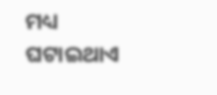ମଧ୍ୟ ଘଟାଇଥାଏ